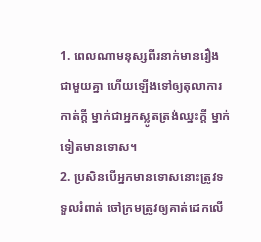1. ពេលណាមនុស្សពីរនាក់មានរឿងជាមួយគ្នា ហើយឡើងទៅឲ្យតុលាការកាត់ក្ដី ម្នាក់ជាអ្នកស្លូតត្រង់ឈ្នះក្ដី ម្នាក់ទៀតមានទោស។
2. ប្រសិនបើអ្នកមានទោសនោះត្រូវទទួលរំពាត់ ចៅក្រមត្រូវឲ្យគាត់ដេកលើ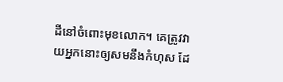ដីនៅចំពោះមុខលោក។ គេត្រូវវាយអ្នកនោះឲ្យសមនឹងកំហុស ដែ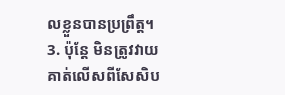លខ្លួនបានប្រព្រឹត្ត។
3. ប៉ុន្តែ មិនត្រូវវាយគាត់លើសពីសែសិប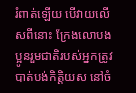រំពាត់ឡើយ បើវាយលើសពីនោះ ក្រែងលោបងប្អូនរួមជាតិរបស់អ្នកត្រូវបាត់បង់កិត្តិយស នៅចំ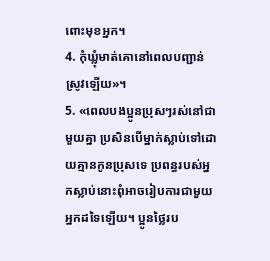ពោះមុខអ្នក។
4. កុំឃ្លុំមាត់គោនៅពេលបញ្ជាន់ស្រូវឡើយ»។
5. «ពេលបងប្អូនប្រុសៗរស់នៅជាមួយគ្នា ប្រសិនបើម្នាក់ស្លាប់ទៅដោយគ្មានកូនប្រុសទេ ប្រពន្ធរបស់អ្នកស្លាប់នោះពុំអាចរៀបការជាមួយអ្នកដទៃឡើយ។ ប្អូនថ្លៃរប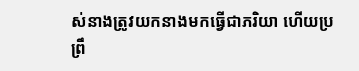ស់នាងត្រូវយកនាងមកធ្វើជាភរិយា ហើយប្រព្រឹ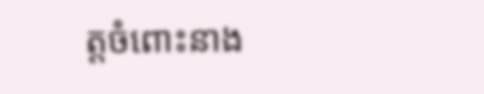ត្តចំពោះនាង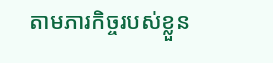តាមភារកិច្ចរបស់ខ្លួន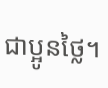ជាប្អូនថ្លៃ។